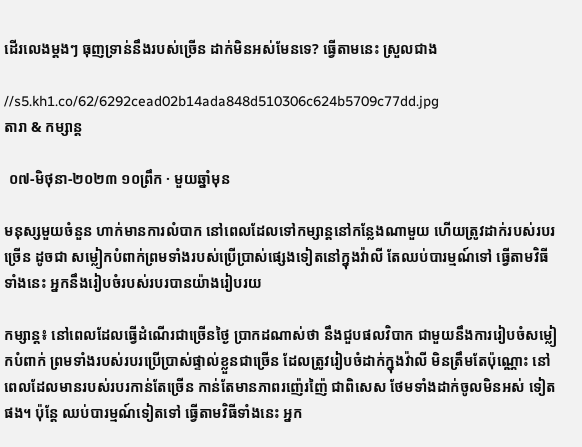ដើរលេងម្ដងៗ ធុញទ្រាន់នឹងរបស់ច្រើន ដាក់មិនអស់មែនទេ? ធ្វើតាមនេះ ស្រួលជាង

//s5.kh1.co/62/6292cead02b14ada848d510306c624b5709c77dd.jpg
តារា & កម្សាន្ដ

 ០៧-មិថុនា-២០២៣ ១០ព្រឹក · មួយឆ្នាំមុន

មនុស្សមួយចំនួន ហាក់មានការលំបាក នៅពេលដែលទៅកម្សាន្តនៅកន្លែងណាមួយ ហើយត្រូវដាក់របស់របរច្រើន ដូចជា សម្លៀកបំពាក់ព្រមទាំងរបស់ប្រើប្រាស់ផ្សេងទៀតនៅក្នុងវ៉ាលី តែឈប់បារម្មណ៍ទៅ ធ្វើតាមវិធីទាំងនេះ អ្នកនឹងរៀបចំរបស់របរបានយ៉ាងរៀបរយ

កម្សាន្ត៖ នៅពេលដែលធ្វើដំណើរជាច្រើនថ្ងៃ ប្រាកដណាស់ថា នឹងជួបផលវិបាក ជាមួយនឹងការរៀបចំសម្លៀកបំពាក់ ព្រមទាំងរបស់របរប្រើប្រាស់ផ្ទាល់ខ្លួនជាច្រើន ដែលត្រូវរៀបចំដាក់ក្នុងវ៉ាលី មិនត្រឹមតែប៉ុណ្ណោះ នៅពេលដែលមានរបស់របរកាន់តែច្រើន កាន់តែមានភាពរញ៉េរញ៉ៃ ជាពិសេស ថែមទាំងដាក់ចូលមិនអស់ ទៀតផង។ ប៉ុន្តែ ឈប់បារម្មណ៍ទៀតទៅ ធ្វើតាមវិធីទាំងនេះ អ្នក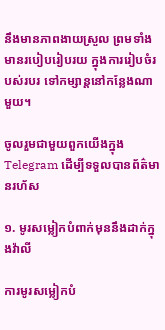នឹងមានភាពងាយស្រួល ព្រមទាំងមានរបៀបរៀបរយ ក្នុងការរៀបចំរបស់របរ ទៅកម្សាន្តនៅកន្លែងណាមួយ។

ចូលរួមជាមួយពួកយើងក្នុង Telegram ដើម្បីទទួលបានព័ត៌មានរហ័ស

១. មូរសម្លៀកបំពាក់មុននឹងដាក់ក្នុងវ៉ាលី

ការមូរសម្លៀកបំ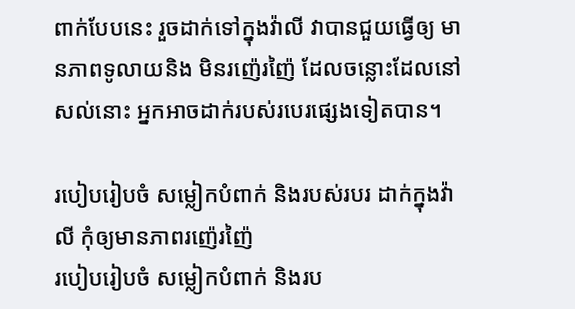ពាក់បែបនេះ រួចដាក់ទៅក្នុងវ៉ាលី វាបានជួយធ្វើឲ្យ មានភាពទូលាយនិង មិនរញ៉េរញ៉ៃ ដែលចន្លោះដែលនៅសល់នោះ អ្នកអាចដាក់របស់របេរផ្សេងទៀតបាន។

របៀបរៀបចំ សម្លៀកបំពាក់ និងរបស់របរ ដាក់ក្នុងវ៉ាលី កុំឲ្យមានភាពរញ៉េរញ៉ៃ
របៀបរៀបចំ សម្លៀកបំពាក់ និងរប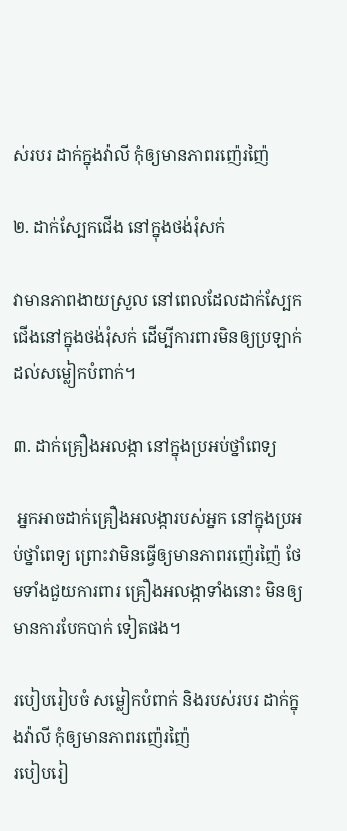ស់របរ ដាក់ក្នុងវ៉ាលី កុំឲ្យមានភាពរញ៉េរញ៉ៃ

២. ដាក់ស្បែកជើង នៅក្នុងថង់រុំសក់

វាមានភាពងាយស្រួល នៅពេលដែលដាក់ស្បែកជើងនៅក្នុងថង់រុំសក់ ដើម្បីការពារមិនឲ្យប្រឡាក់ដល់សម្លៀកបំពាក់។

៣. ដាក់គ្រឿងអលង្កា នៅក្នុងប្រអប់ថ្នាំពេទ្យ

 អ្នកអាចដាក់គ្រឿងអលង្ការបស់អ្នក នៅក្នុងប្រអប់ថ្នាំពេទ្យ ព្រោះវាមិនធ្វើឲ្យមានភាពរញ៉េរញ៉ៃ ថែមទាំងជួយការពារ គ្រឿងអលង្កាទាំងនោះ មិនឲ្យមានការបែកបាក់ ទៀតផង។

របៀបរៀបចំ សម្លៀកបំពាក់ និងរបស់របរ ដាក់ក្នុងវ៉ាលី កុំឲ្យមានភាពរញ៉េរញ៉ៃ
របៀបរៀ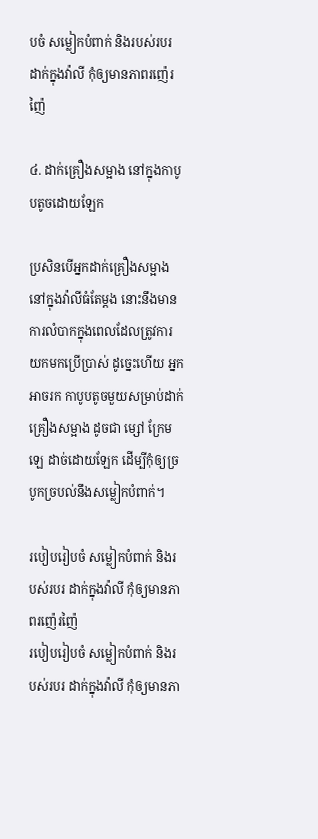បចំ សម្លៀកបំពាក់ និងរបស់របរ ដាក់ក្នុងវ៉ាលី កុំឲ្យមានភាពរញ៉េរញ៉ៃ

៤. ដាក់គ្រឿងសម្អាង នៅក្នុងកាបូបតូចដោយឡែក

ប្រសិនបើអ្នកដាក់គ្រឿងសម្អាង នៅក្នុងវ៉ាលីធំតែម្ដង នោះនឹងមានការលំបាកក្នុងពេលដែលត្រូវការយកមកប្រើប្រាស់ ដូច្នេះហើយ អ្នកអាចរក កាបូបតូចមួយសម្រាប់ដាក់ គ្រឿងសម្អាង ដូចជា ម្សៅ ក្រែម ឡេ ដាច់ដោយឡែក ដើម្បីកុំឲ្យច្របូកច្របល់នឹងសម្លៀកបំពាក់។

របៀបរៀបចំ សម្លៀកបំពាក់ និងរបស់របរ ដាក់ក្នុងវ៉ាលី កុំឲ្យមានភាពរញ៉េរញ៉ៃ
របៀបរៀបចំ សម្លៀកបំពាក់ និងរបស់របរ ដាក់ក្នុងវ៉ាលី កុំឲ្យមានភា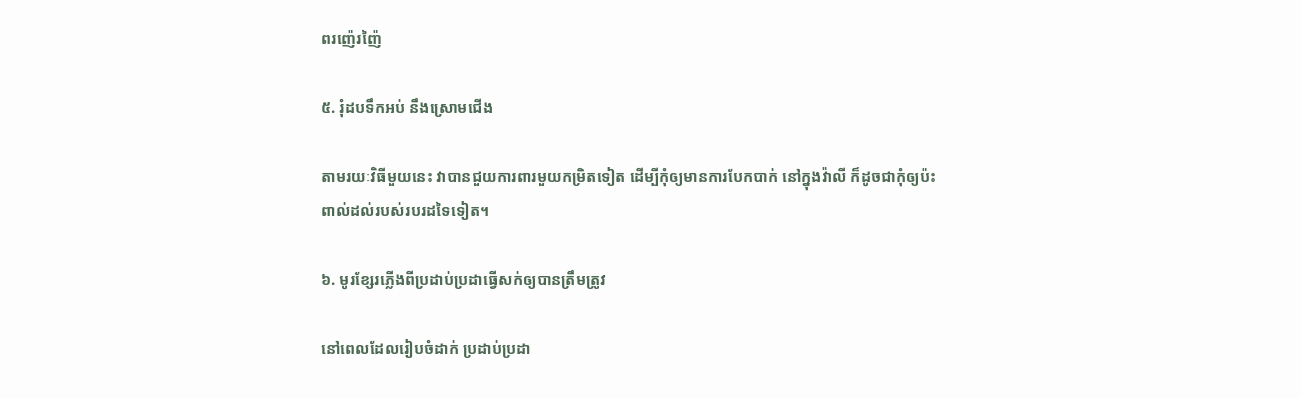ពរញ៉េរញ៉ៃ

៥. រុំដបទឹកអប់ នឹងស្រោមជើង

តាមរយៈវិធីមួយនេះ វាបានជួយការពារមួយកម្រិតទៀត ដើម្បីកុំឲ្យមានការបែកបាក់ នៅក្នុងវ៉ាលី ក៏ដូចជាកុំឲ្យប៉ះពាល់ដល់របស់របរដទៃទៀត។

៦. មូរខ្សែរភ្លើងពីប្រដាប់ប្រដាធ្វើសក់ឲ្យបានត្រឹមត្រូវ

នៅពេលដែលរៀបចំដាក់ ប្រដាប់ប្រដា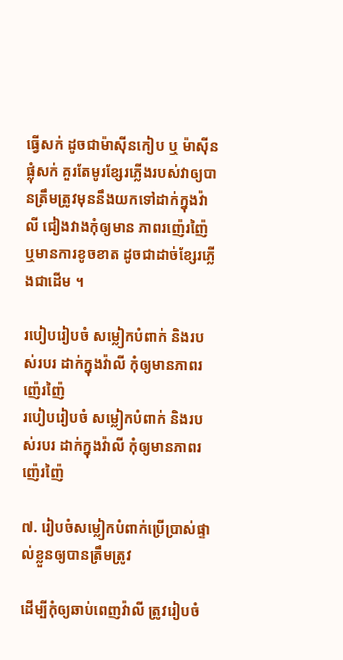ធ្វើសក់ ដូចជាម៉ាស៊ីនកៀប ឬ ម៉ាស៊ីនផ្លុំសក់ គួរតែមូរខ្សែរភ្លើងរបស់វាឲ្យបានត្រឹមត្រូវមុននឹងយកទៅដាក់ក្នុងវ៉ាលី ជៀងវាងកុំឲ្យមាន ភាពរញ៉េរញ៉ៃ ឬមានការខូចខាត ដូចជាដាច់ខ្សែរភ្លើងជាដើម ។

របៀបរៀបចំ សម្លៀកបំពាក់ និងរបស់របរ ដាក់ក្នុងវ៉ាលី កុំឲ្យមានភាពរញ៉េរញ៉ៃ
របៀបរៀបចំ សម្លៀកបំពាក់ និងរបស់របរ ដាក់ក្នុងវ៉ាលី កុំឲ្យមានភាពរញ៉េរញ៉ៃ

៧. រៀបចំសម្លៀកបំពាក់ប្រើប្រាស់ផ្ទាល់ខ្លួនឲ្យបានត្រឹមត្រូវ

ដើម្បីកុំឲ្យឆាប់ពេញវ៉ាលី ត្រូវរៀបចំ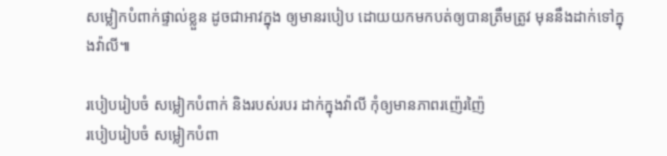សម្លៀកបំពាក់ផ្ទាល់ខ្លួន ដូចជាអាវក្នុង ឲ្យមានរបៀប ដោយយកមកបត់ឲ្យបានត្រឹមត្រូវ មុននឹងដាក់ទៅក្នុងវ៉ាលី៕

របៀបរៀបចំ សម្លៀកបំពាក់ និងរបស់របរ ដាក់ក្នុងវ៉ាលី កុំឲ្យមានភាពរញ៉េរញ៉ៃ
របៀបរៀបចំ សម្លៀកបំពា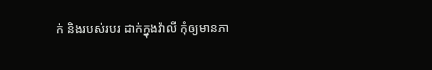ក់ និងរបស់របរ ដាក់ក្នុងវ៉ាលី កុំឲ្យមានភា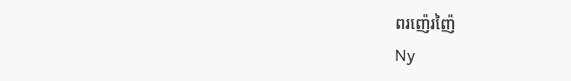ពរញ៉េរញ៉ៃ
Ny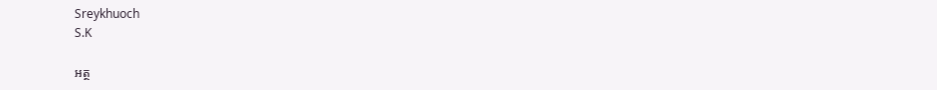Sreykhuoch
S.K

អត្ថ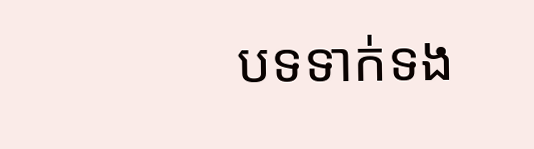បទទាក់ទង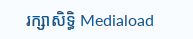រក្សាសិទ្ធិ Mediaload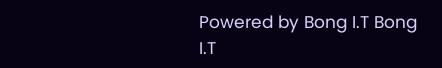Powered by Bong I.T Bong I.T